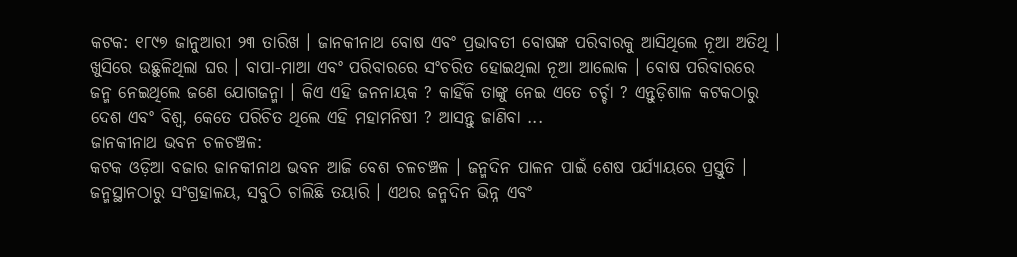କଟକ: ୧୮୯୭ ଜାନୁଆରୀ ୨୩ ତାରିଖ । ଜାନକୀନାଥ ବୋଷ ଏବଂ ପ୍ରଭାବତୀ ବୋଷଙ୍କ ପରିବାରକୁ ଆସିଥିଲେ ନୂଆ ଅତିଥି । ଖୁସିରେ ଉଛୁଳିଥିଲା ଘର । ବାପା-ମାଆ ଏବଂ ପରିବାରରେ ସଂଚରିତ ହୋଇଥିଲା ନୂଆ ଆଲୋକ । ବୋଷ ପରିବାରରେ ଜନ୍ମ ନେଇଥିଲେ ଜଣେ ଯୋଗଜନ୍ମା । କିଏ ଏହି ଜନନାୟକ ? କାହିଁକି ତାଙ୍କୁ ନେଇ ଏତେ ଚର୍ଚ୍ଚା ? ଏନ୍ତୁଡ଼ିଶାଳ କଟକଠାରୁ ଦେଶ ଏବଂ ବିଶ୍ବ, କେତେ ପରିଚିତ ଥିଲେ ଏହି ମହାମନିଷୀ ? ଆସନ୍ତୁ ଜାଣିବା ...
ଜାନକୀନାଥ ଭବନ ଚଳଚଞ୍ଚଳ:
କଟକ ଓଡ଼ିଆ ବଜାର ଜାନକୀନାଥ ଭବନ ଆଜି ବେଶ ଚଳଚଞ୍ଚଳ । ଜନ୍ମଦିନ ପାଳନ ପାଇଁ ଶେଷ ପର୍ଯ୍ୟାୟରେ ପ୍ରସ୍ତୁତି । ଜନ୍ମସ୍ଥାନଠାରୁ ସଂଗ୍ରହାଳୟ, ସବୁଠି ଚାଲିଛି ତୟାରି । ଏଥର ଜନ୍ମଦିନ ଭିନ୍ନ ଏବଂ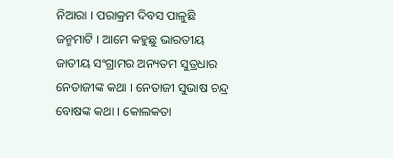ନିଆରା । ପରାକ୍ରମ ଦିବସ ପାଳୁଛି ଜନ୍ମମାଟି । ଆମେ କହୁଛୁ ଭାରତୀୟ ଜାତୀୟ ସଂଗ୍ରାମର ଅନ୍ୟତମ ସୁତ୍ରଧାର ନେତାଜୀଙ୍କ କଥା । ନେତାଜୀ ସୁଭାଷ ଚନ୍ଦ୍ର ବୋଷଙ୍କ କଥା । କୋଲକତା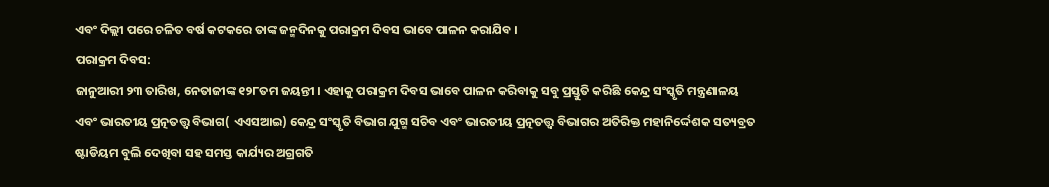ଏବଂ ଦିଲ୍ଲୀ ପରେ ଚଳିତ ବର୍ଷ କଟକରେ ତାଙ୍କ ଜନ୍ମଦିନକୁ ପରାକ୍ରମ ଦିବସ ଭାବେ ପାଳନ କରାଯିବ ।
ପରାକ୍ରମ ଦିବସ:
ଜାନୁଆରୀ ୨୩ ତାରିଖ, ନେତାଜୀଙ୍କ ୧୨୮ତମ ଜୟନ୍ତୀ । ଏହାକୁ ପରାକ୍ରମ ଦିବସ ଭାବେ ପାଳନ କରିବାକୁ ସବୁ ପ୍ରସ୍ତୁତି କରିଛି କେନ୍ଦ୍ର ସଂସ୍କୃତି ମନ୍ତ୍ରଣାଳୟ ଏବଂ ଭାରତୀୟ ପ୍ରତ୍ନତତ୍ତ୍ଵ ବିଭାଗ( ଏଏସଆଇ) କେନ୍ଦ୍ର ସଂସ୍କୃତି ବିଭାଗ ଯୁଗ୍ମ ସଚିବ ଏବଂ ଭାରତୀୟ ପ୍ରତ୍ନତତ୍ତ୍ୱ ବିଭାଗର ଅତିରିକ୍ତ ମହାନିର୍ଦ୍ଦେଶକ ସତ୍ୟବ୍ରତ ଷ୍ଟାଡିୟମ ବୁଲି ଦେଖିବା ସହ ସମସ୍ତ କାର୍ଯ୍ୟର ଅଗ୍ରଗତି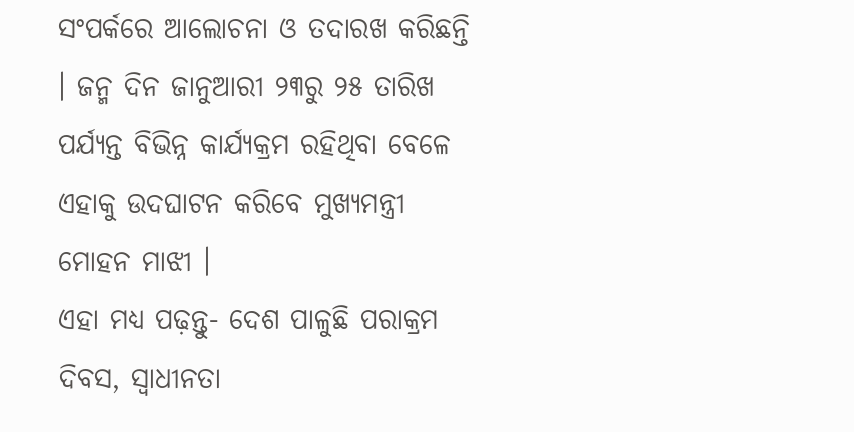ସଂପର୍କରେ ଆଲୋଚନା ଓ ତଦାରଖ କରିଛନ୍ତି । ଜନ୍ମ ଦିନ ଜାନୁଆରୀ ୨୩ରୁ ୨୫ ତାରିଖ ପର୍ଯ୍ୟନ୍ତ ବିଭିନ୍ନ କାର୍ଯ୍ୟକ୍ରମ ରହିଥିବା ବେଳେ ଏହାକୁ ଉଦଘାଟନ କରିବେ ମୁଖ୍ୟମନ୍ତ୍ରୀ ମୋହନ ମାଝୀ ।
ଏହା ମଧ୍ୟ ପଢ଼ନ୍ତୁ- ଦେଶ ପାଳୁଛି ପରାକ୍ରମ ଦିବସ, ସ୍ବାଧୀନତା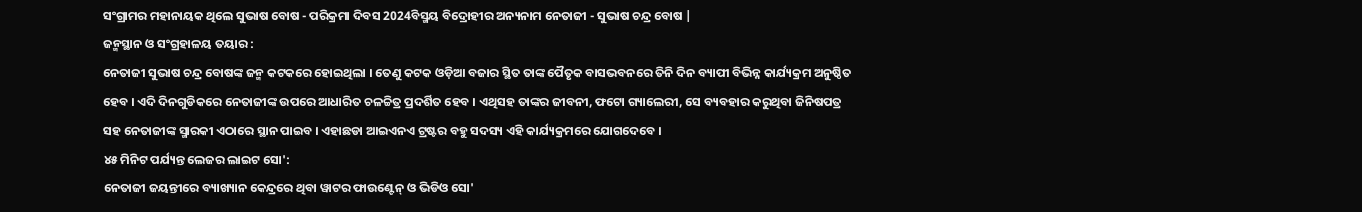ସଂଗ୍ରାମର ମହାନାୟକ ଥିଲେ ସୁଭାଷ ବୋଷ - ପରିକ୍ରମା ଦିବସ 2024ବିସ୍ମୟ ବିଦ୍ରୋହୀର ଅନ୍ୟନାମ ନେତାଜୀ - ସୁଭାଷ ଚନ୍ଦ୍ର ବୋଷ |
ଜନ୍ମସ୍ଥାନ ଓ ସଂଗ୍ରହାଳୟ ତୟାର :
ନେତାଜୀ ସୁଭାଷ ଚନ୍ଦ୍ର ବୋଷଙ୍କ ଜନ୍ମ କଟକରେ ହୋଇଥିଲା । ତେଣୁ କଟକ ଓଡ଼ିଆ ବଜାର ସ୍ଥିତ ତାଙ୍କ ପୈତୃକ ବାସଭବନରେ ତିନି ଦିନ ବ୍ୟାପୀ ବିଭିନ୍ନ କାର୍ଯ୍ୟକ୍ରମ ଅନୁଷ୍ଠିତ ହେବ । ଏଦି ଦିନଗୁଡିକରେ ନେତାଜୀଙ୍କ ଉପରେ ଆଧାରିତ ଚଳଚ୍ଚିତ୍ର ପ୍ରଦର୍ଶିତ ହେବ । ଏଥିସହ ତାଙ୍କର ଜୀବନୀ, ଫଟୋ ଗ୍ୟାଲେରୀ, ସେ ବ୍ୟବହାର କରୁଥିବା ଜିନିଷପତ୍ର ସହ ନେତାଜୀଙ୍କ ସ୍ମାରକୀ ଏଠାରେ ସ୍ଥାନ ପାଇବ । ଏହାଛଡା ଆଇଏନଏ ଟ୍ରଷ୍ଟର ବହୁ ସଦସ୍ୟ ଏହି କାର୍ଯ୍ୟକ୍ରମରେ ଯୋଗଦେବେ ।
୪୫ ମିନିଟ ପର୍ଯ୍ୟନ୍ତ ଲେଜର ଲାଇଟ ସୋ':
ନେତାଜୀ ଜୟନ୍ତୀରେ ବ୍ୟାଖ୍ୟାନ କେନ୍ଦ୍ରରେ ଥିବା ୱାଟର ଫାଉଣ୍ଟେନ୍ ଓ ଭିଡିଓ ସୋ'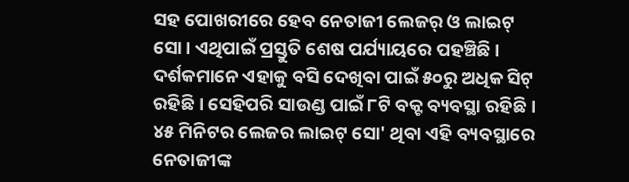ସହ ପୋଖରୀରେ ହେବ ନେତାଜୀ ଲେଜର୍ ଓ ଲାଇଟ୍ ସୋ । ଏଥିପାଇଁ ପ୍ରସ୍ତୁତି ଶେଷ ପର୍ଯ୍ୟାୟରେ ପହଞ୍ଚିଛି । ଦର୍ଶକମାନେ ଏହାକୁ ବସି ଦେଖିବା ପାଇଁ ୫୦ରୁ ଅଧିକ ସିଟ୍ ରହିଛି । ସେହିପରି ସାଉଣ୍ଡ ପାଇଁ ୮ଟି ବକ୍ଟ ବ୍ୟବସ୍ଥା ରହିଛି । ୪୫ ମିନିଟର ଲେଜର ଲାଇଟ୍ ସୋ' ଥିବା ଏହି ବ୍ୟବସ୍ଥାରେ ନେତାଜୀଙ୍କ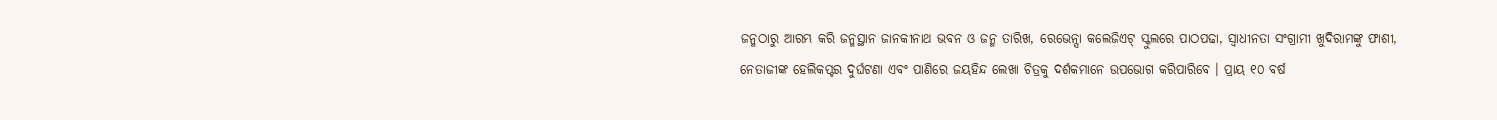ଜନ୍ମଠାରୁ ଆରମ୍ଭ କରି ଜନ୍ମସ୍ଥାନ ଜାନକୀନାଥ ଭବନ ଓ ଜନ୍ମ ତାରିଖ, ରେଭେନ୍ସା କଲେଜିଏଟ୍ ସ୍କୁଲରେ ପାଠପଢା, ସ୍ବାଧୀନତା ସଂଗ୍ରାମୀ ଖୁଦିରାମଙ୍କୁ ଫାଶୀ, ନେତାଜୀଙ୍କ ହେଲିକପ୍ଟର ଦୁର୍ଘଟଣା ଏବଂ ପାଣିରେ ଜୟହିନ୍ଦ ଲେଖା ଚିତ୍ରକୁ ଦର୍ଶକମାନେ ଉପଭୋଗ କରିପାରିବେ । ପ୍ରାୟ ୧୦ ବର୍ଷ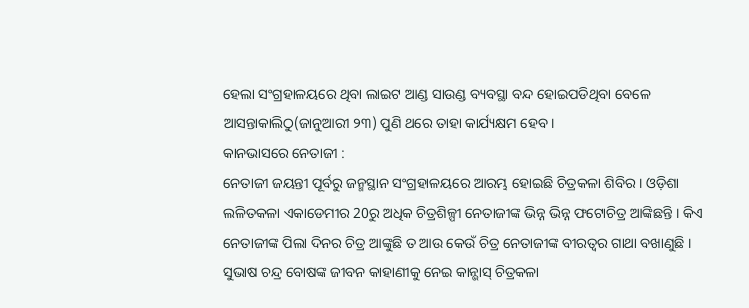ହେଲା ସଂଗ୍ରହାଳୟରେ ଥିବା ଲାଇଟ ଆଣ୍ଡ ସାଉଣ୍ଡ ବ୍ୟବସ୍ଥା ବନ୍ଦ ହୋଇପଡିଥିବା ବେଳେ ଆସନ୍ତାକାଲିଠୁ(ଜାନୁଆରୀ ୨୩) ପୁଣି ଥରେ ତାହା କାର୍ଯ୍ୟକ୍ଷମ ହେବ ।
କାନଭାସରେ ନେତାଜୀ :
ନେତାଜୀ ଜୟନ୍ତୀ ପୂର୍ବରୁ ଜନ୍ମସ୍ଥାନ ସଂଗ୍ରହାଳୟରେ ଆରମ୍ଭ ହୋଇଛି ଚିତ୍ରକଳା ଶିବିର । ଓଡ଼ିଶା ଲଳିତକଳା ଏକାଡେମୀର 20ରୁ ଅଧିକ ଚିତ୍ରଶିଳ୍ପୀ ନେତାଜୀଙ୍କ ଭିନ୍ନ ଭିନ୍ନ ଫଟୋଚିତ୍ର ଆଙ୍କିଛନ୍ତି । କିଏ ନେତାଜୀଙ୍କ ପିଲା ଦିନର ଚିତ୍ର ଆଙ୍କୁଛି ତ ଆଉ କେଉଁ ଚିତ୍ର ନେତାଜୀଙ୍କ ବୀରତ୍ବର ଗାଥା ବଖାଣୁଛି । ସୁଭାଷ ଚନ୍ଦ୍ର ବୋଷଙ୍କ ଜୀବନ କାହାଣୀକୁ ନେଇ କାନ୍ଭାସ୍ ଚିତ୍ରକଳା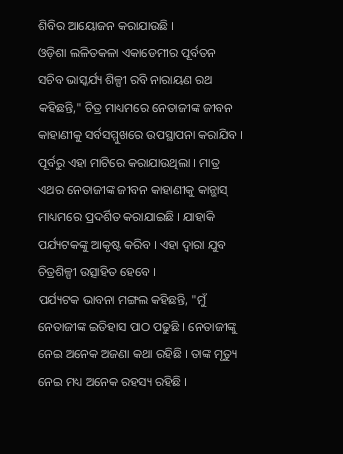ଶିବିର ଆୟୋଜନ କରାଯାଉଛି ।
ଓଡ଼ିଶା ଲଳିତକଳା ଏକାଡେମୀର ପୂର୍ବତନ ସଚିବ ଭାସ୍କର୍ଯ୍ୟ ଶିଳ୍ପୀ ରବି ନାରାୟଣ ରଥ କହିଛନ୍ତି," ଚିତ୍ର ମାଧ୍ୟମରେ ନେତାଜୀଙ୍କ ଜୀବନ କାହାଣୀକୁ ସର୍ବସମ୍ମୁଖରେ ଉପସ୍ଥାପନା କରାଯିବ । ପୂର୍ବରୁ ଏହା ମାଟିରେ କରାଯାଉଥିଲା । ମାତ୍ର ଏଥର ନେତାଜୀଙ୍କ ଜୀବନ କାହାଣୀକୁ କାନ୍ଭାସ୍ ମାଧ୍ୟମରେ ପ୍ରଦର୍ଶିତ କରାଯାଇଛି । ଯାହାକି ପର୍ଯ୍ୟଟକଙ୍କୁ ଆକୃଷ୍ଟ କରିବ । ଏହା ଦ୍ବାରା ଯୁବ ଚିତ୍ରଶିଳ୍ପୀ ଉତ୍ସାହିତ ହେବେ ।
ପର୍ଯ୍ୟଟକ ଭାବନା ମଙ୍ଗଲ କହିଛନ୍ତି, "ମୁଁ ନେତାଜୀଙ୍କ ଇତିହାସ ପାଠ ପଢୁଛି । ନେତାଜୀଙ୍କୁ ନେଇ ଅନେକ ଅଜଣା କଥା ରହିଛି । ତାଙ୍କ ମୃତ୍ୟୁ ନେଇ ମଧ୍ୟ ଅନେକ ରହସ୍ୟ ରହିଛି ।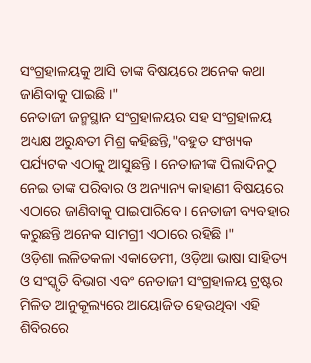ସଂଗ୍ରହାଳୟକୁ ଆସି ତାଙ୍କ ବିଷୟରେ ଅନେକ କଥା ଜାଣିବାକୁ ପାଇଛି ।"
ନେତାଜୀ ଜନ୍ମସ୍ଥାନ ସଂଗ୍ରହାଳୟର ସହ ସଂଗ୍ରହାଳୟ ଅଧ୍ୟକ୍ଷ ଅରୁନ୍ଧତୀ ମିଶ୍ର କହିଛନ୍ତି,"ବହୁତ ସଂଖ୍ୟକ ପର୍ଯ୍ୟଟକ ଏଠାକୁ ଆସୁଛନ୍ତି । ନେତାଜୀଙ୍କ ପିଲାଦିନଠୁ ନେଇ ତାଙ୍କ ପରିବାର ଓ ଅନ୍ୟାନ୍ୟ କାହାଣୀ ବିଷୟରେ ଏଠାରେ ଜାଣିବାକୁ ପାଇପାରିବେ । ନେତାଜୀ ବ୍ୟବହାର କରୁଛନ୍ତି ଅନେକ ସାମଗ୍ରୀ ଏଠାରେ ରହିଛି ।"
ଓଡ଼ିଶା ଲଳିତକଳା ଏକାଡେମୀ, ଓଡ଼ିଆ ଭାଷା ସାହିତ୍ୟ ଓ ସଂସ୍କୃତି ବିଭାଗ ଏବଂ ନେତାଜୀ ସଂଗ୍ରହାଳୟ ଟ୍ରଷ୍ଟର ମିଳିତ ଆନୁକୂଲ୍ୟରେ ଆୟୋଜିତ ହେଉଥିବା ଏହି ଶିବିରରେ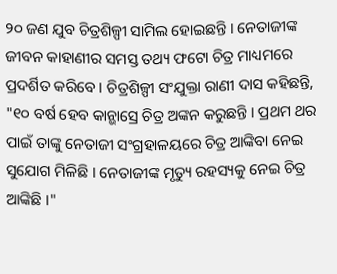୨୦ ଜଣ ଯୁବ ଚିତ୍ରଶିଳ୍ପୀ ସାମିଲ ହୋଇଛନ୍ତି । ନେତାଜୀଙ୍କ ଜୀବନ କାହାଣୀର ସମସ୍ତ ତଥ୍ୟ ଫଟୋ ଚିତ୍ର ମାଧ୍ୟମରେ ପ୍ରଦର୍ଶିତ କରିବେ । ଚିତ୍ରଶିଳ୍ପୀ ସଂଯୁକ୍ତା ରାଣୀ ଦାସ କହିଛନ୍ତି, "୧୦ ବର୍ଷ ହେବ କାନ୍ଭାସ୍ରେ ଚିତ୍ର ଅଙ୍କନ କରୁଛନ୍ତି । ପ୍ରଥମ ଥର ପାଇଁ ତାଙ୍କୁ ନେତାଜୀ ସଂଗ୍ରହାଳୟରେ ଚିତ୍ର ଆଙ୍କିବା ନେଇ ସୁଯୋଗ ମିଳିଛି । ନେତାଜୀଙ୍କ ମୃତ୍ୟୁ ରହସ୍ୟକୁ ନେଇ ଚିତ୍ର ଆଙ୍କିଛି ।"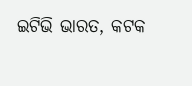ଇଟିଭି ଭାରତ, କଟକ